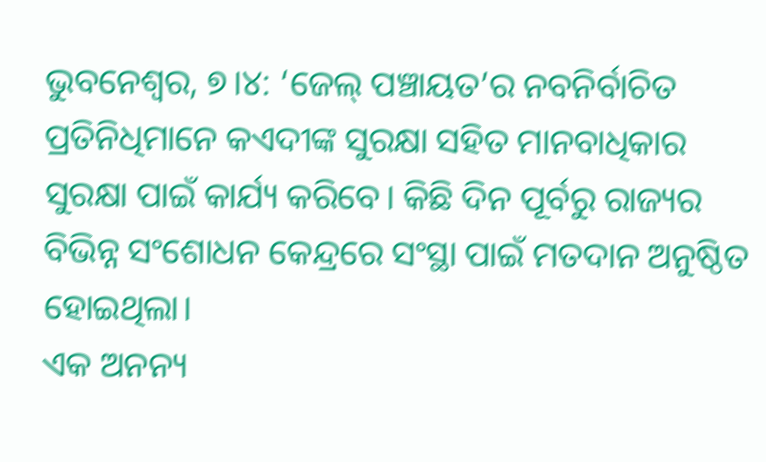ଭୁବନେଶ୍ୱର, ୭।୪: ‘ଜେଲ୍ ପଞ୍ଚାୟତ’ର ନବନିର୍ବାଚିତ ପ୍ରତିନିଧିମାନେ କଏଦୀଙ୍କ ସୁରକ୍ଷା ସହିତ ମାନବାଧିକାର ସୁରକ୍ଷା ପାଇଁ କାର୍ଯ୍ୟ କରିବେ। କିଛି ଦିନ ପୂର୍ବରୁ ରାଜ୍ୟର ବିଭିନ୍ନ ସଂଶୋଧନ କେନ୍ଦ୍ରରେ ସଂସ୍ଥା ପାଇଁ ମତଦାନ ଅନୁଷ୍ଠିତ ହୋଇଥିଲା।
ଏକ ଅନନ୍ୟ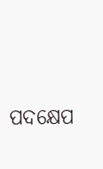ପଦକ୍ଷେପ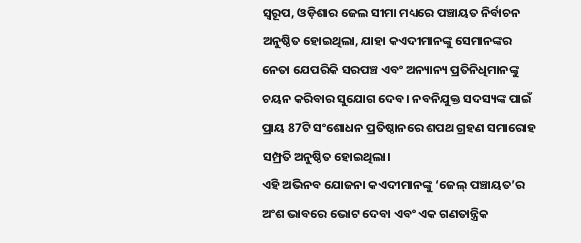ସ୍ୱରୂପ, ଓଡ଼ିଶାର ଜେଲ ସୀମା ମଧ୍ୟରେ ପଞ୍ଚାୟତ ନିର୍ବାଚନ ଅନୁଷ୍ଠିତ ହୋଇଥିଲା, ଯାହା କଏଦୀମାନଙ୍କୁ ସେମାନଙ୍କର ନେତା ଯେପରିକି ସରପଞ୍ଚ ଏବଂ ଅନ୍ୟାନ୍ୟ ପ୍ରତିନିଧିମାନଙ୍କୁ ଚୟନ କରିବାର ସୁଯୋଗ ଦେବ। ନବନିଯୁକ୍ତ ସଦସ୍ୟଙ୍କ ପାଇଁ ପ୍ରାୟ 87ଟି ସଂଶୋଧନ ପ୍ରତିଷ୍ଠାନରେ ଶପଥ ଗ୍ରହଣ ସମାରୋହ ସମ୍ପ୍ରତି ଅନୁଷ୍ଠିତ ହୋଇଥିଲା।
ଏହି ଅଭିନବ ଯୋଜନା କଏଦୀମାନଙ୍କୁ ‘ଜେଲ୍ ପଞ୍ଚାୟତ’ର ଅଂଶ ଭାବରେ ଭୋଟ ଦେବା ଏବଂ ଏକ ଗଣତାନ୍ତ୍ରିକ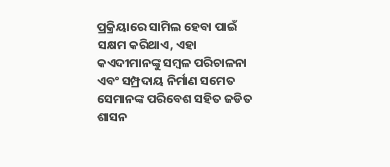ପ୍ରକ୍ରିୟାରେ ସାମିଲ ହେବା ପାଇଁ ସକ୍ଷମ କରିଥାଏ, ଏହା କଏଦୀମାନଙ୍କୁ ସମ୍ବଳ ପରିଚାଳନା ଏବଂ ସମ୍ପ୍ରଦାୟ ନିର୍ମାଣ ସମେତ ସେମାନଙ୍କ ପରିବେଶ ସହିତ ଜଡିତ ଶାସନ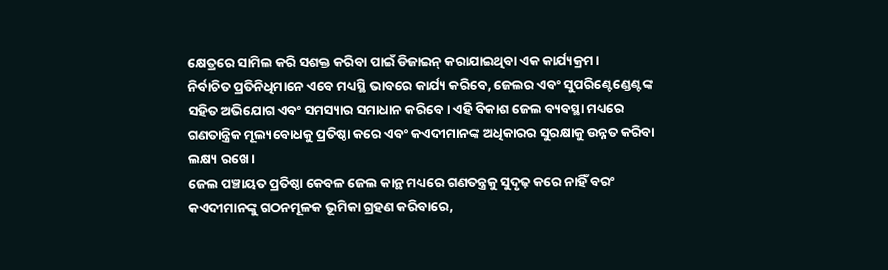କ୍ଷେତ୍ରରେ ସାମିଲ କରି ସଶକ୍ତ କରିବା ପାଇଁ ଡିଜାଇନ୍ କରାଯାଇଥିବା ଏକ କାର୍ଯ୍ୟକ୍ରମ।
ନିର୍ବାଚିତ ପ୍ରତିନିଧିମାନେ ଏବେ ମଧ୍ୟସ୍ଥି ଭାବରେ କାର୍ଯ୍ୟ କରିବେ, ଜେଲର ଏବଂ ସୁପରିଣ୍ଟେଣ୍ଡେଣ୍ଟଙ୍କ ସହିତ ଅଭିଯୋଗ ଏବଂ ସମସ୍ୟାର ସମାଧାନ କରିବେ। ଏହି ବିକାଶ ଜେଲ ବ୍ୟବସ୍ଥା ମଧ୍ୟରେ ଗଣତାନ୍ତ୍ରିକ ମୂଲ୍ୟବୋଧକୁ ପ୍ରତିଷ୍ଠା କରେ ଏବଂ କଏଦୀମାନଙ୍କ ଅଧିକାରର ସୁରକ୍ଷାକୁ ଉନ୍ନତ କରିବା ଲକ୍ଷ୍ୟ ରଖେ।
ଜେଲ ପଞ୍ଚାୟତ ପ୍ରତିଷ୍ଠା କେବଳ ଜେଲ କାନ୍ଥ ମଧ୍ୟରେ ଗଣତନ୍ତ୍ରକୁ ସୁଦୃଢ଼ କରେ ନାହିଁ ବରଂ କଏଦୀମାନଙ୍କୁ ଗଠନମୂଳକ ଭୂମିକା ଗ୍ରହଣ କରିବାରେ,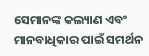ସେମାନଙ୍କ କଲ୍ୟାଣ ଏବଂ ମାନବାଧିକାର ପାଇଁ ସମର୍ଥନ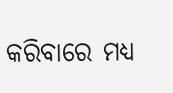କରିବାରେ ମଧ୍ୟ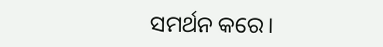ସମର୍ଥନ କରେ।